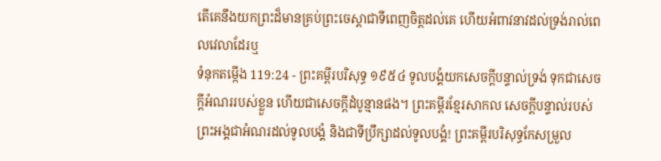តើគេនឹងយកព្រះដ៏មានគ្រប់ព្រះចេស្តាជាទីពេញចិត្តដល់គេ ហើយអំពាវនាវដល់ទ្រង់រាល់ពេលវេលាដែរឬ
ទំនុកតម្កើង 119:24 - ព្រះគម្ពីរបរិសុទ្ធ ១៩៥៤ ទូលបង្គំយកសេចក្ដីបន្ទាល់ទ្រង់ ទុកជាសេចក្ដីអំណររបស់ខ្លួន ហើយជាសេចក្ដីដំបូន្មានផង។ ព្រះគម្ពីរខ្មែរសាកល សេចក្ដីបន្ទាល់របស់ព្រះអង្គជាអំណរដល់ទូលបង្គំ និងជាទីប្រឹក្សាដល់ទូលបង្គំ! ព្រះគម្ពីរបរិសុទ្ធកែសម្រួល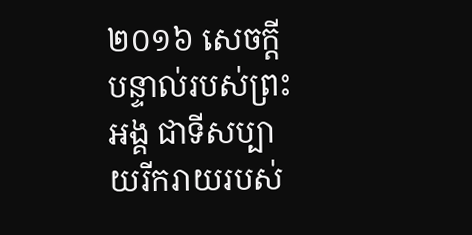២០១៦ សេចក្ដីបន្ទាល់របស់ព្រះអង្គ ជាទីសប្បាយរីករាយរបស់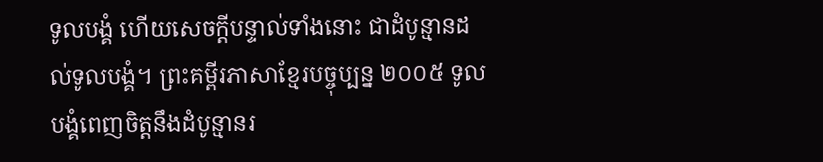ទូលបង្គំ ហើយសេចក្ដីបន្ទាល់ទាំងនោះ ជាដំបូន្មានដល់ទូលបង្គំ។ ព្រះគម្ពីរភាសាខ្មែរបច្ចុប្បន្ន ២០០៥ ទូលបង្គំពេញចិត្តនឹងដំបូន្មានរ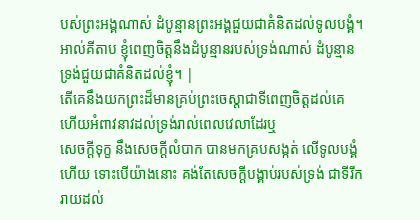បស់ព្រះអង្គណាស់ ដំបូន្មានព្រះអង្គជួយជាគំនិតដល់ទូលបង្គំ។ អាល់គីតាប ខ្ញុំពេញចិត្តនឹងដំបូន្មានរបស់ទ្រង់ណាស់ ដំបូន្មានទ្រង់ជួយជាគំនិតដល់ខ្ញុំ។ |
តើគេនឹងយកព្រះដ៏មានគ្រប់ព្រះចេស្តាជាទីពេញចិត្តដល់គេ ហើយអំពាវនាវដល់ទ្រង់រាល់ពេលវេលាដែរឬ
សេចក្ដីទុក្ខ នឹងសេចក្ដីលំបាក បានមកគ្របសង្កត់ លើទូលបង្គំហើយ ទោះបើយ៉ាងនោះ គង់តែសេចក្ដីបង្គាប់របស់ទ្រង់ ជាទីរីករាយដល់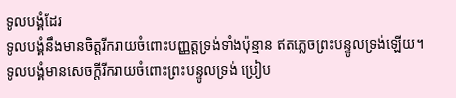ទូលបង្គំដែរ
ទូលបង្គំនឹងមានចិត្តរីករាយចំពោះបញ្ញត្តទ្រង់ទាំងប៉ុន្មាន ឥតភ្លេចព្រះបន្ទូលទ្រង់ឡើយ។
ទូលបង្គំមានសេចក្ដីរីករាយចំពោះព្រះបន្ទូលទ្រង់ ប្រៀប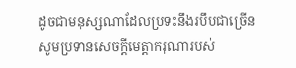ដូចជាមនុស្សណាដែលប្រទះនឹងរបឹបជាច្រើន
សូមប្រទានសេចក្ដីមេត្តាករុណារបស់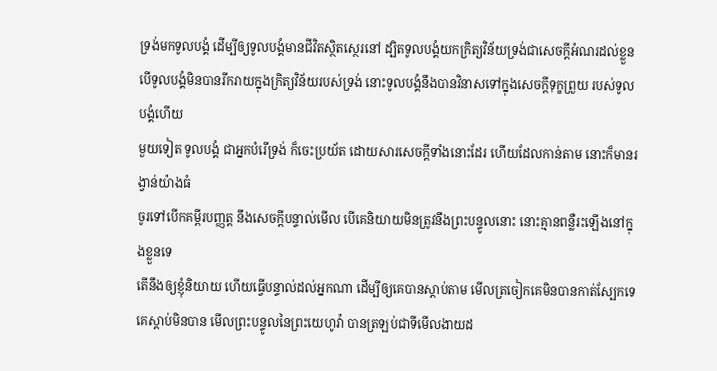ទ្រង់មកទូលបង្គំ ដើម្បីឲ្យទូលបង្គំមានជីវិតស្ថិតស្ថេរនៅ ដ្បិតទូលបង្គំយកក្រិត្យវិន័យទ្រង់ជាសេចក្ដីអំណរដល់ខ្លួន
បើទូលបង្គំមិនបានរីករាយក្នុងក្រិត្យវិន័យរបស់ទ្រង់ នោះទូលបង្គំនឹងបានវិនាសទៅក្នុងសេចក្ដីទុក្ខព្រួយ របស់ទូលបង្គំហើយ
មួយទៀត ទូលបង្គំ ជាអ្នកបំរើទ្រង់ ក៏ចេះប្រយ័ត ដោយសារសេចក្ដីទាំងនោះដែរ ហើយដែលកាន់តាម នោះក៏មានរង្វាន់យ៉ាងធំ
ចូរទៅបើកគម្ពីរបញ្ញត្ត នឹងសេចក្ដីបន្ទាល់មើល បើគេនិយាយមិនត្រូវនឹងព្រះបន្ទូលនោះ នោះគ្មានពន្លឺរះឡើងនៅក្នុងខ្លួនទេ
តើនឹងឲ្យខ្ញុំនិយាយ ហើយធ្វើបន្ទាល់ដល់អ្នកណា ដើម្បីឲ្យគេបានស្តាប់តាម មើលត្រចៀកគេមិនបានកាត់ស្បែកទេ គេស្តាប់មិនបាន មើលព្រះបន្ទូលនៃព្រះយេហូវ៉ា បានត្រឡប់ជាទីមើលងាយដ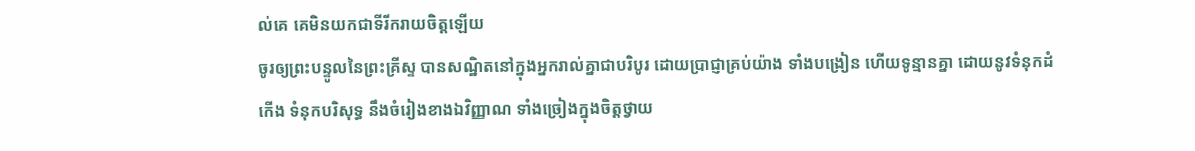ល់គេ គេមិនយកជាទីរីករាយចិត្តឡើយ
ចូរឲ្យព្រះបន្ទូលនៃព្រះគ្រីស្ទ បានសណ្ឋិតនៅក្នុងអ្នករាល់គ្នាជាបរិបូរ ដោយប្រាជ្ញាគ្រប់យ៉ាង ទាំងបង្រៀន ហើយទូន្មានគ្នា ដោយនូវទំនុកដំកើង ទំនុកបរិសុទ្ធ នឹងចំរៀងខាងឯវិញ្ញាណ ទាំងច្រៀងក្នុងចិត្តថ្វាយ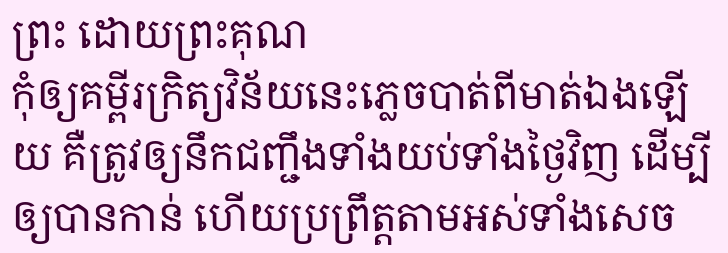ព្រះ ដោយព្រះគុណ
កុំឲ្យគម្ពីរក្រិត្យវិន័យនេះភ្លេចបាត់ពីមាត់ឯងឡើយ គឺត្រូវឲ្យនឹកជញ្ជឹងទាំងយប់ទាំងថ្ងៃវិញ ដើម្បីឲ្យបានកាន់ ហើយប្រព្រឹត្តតាមអស់ទាំងសេច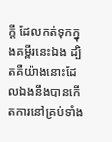ក្ដី ដែលកត់ទុកក្នុងគម្ពីរនេះឯង ដ្បិតគឺយ៉ាងនោះដែលឯងនឹងបានកើតការនៅគ្រប់ទាំង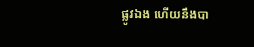ផ្លូវឯង ហើយនឹងបា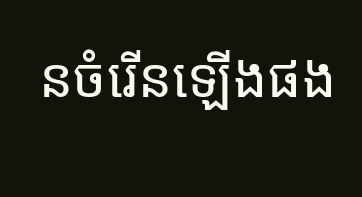នចំរើនឡើងផង